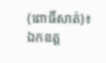(ពោធិ៍សាត់)៖ ឯកឧត្ត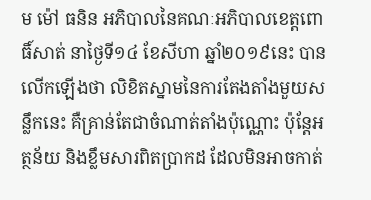ម ម៉ៅ ធនិន អភិបាលនៃគណៈអភិបាលខេត្តពោធិ៍សាត់ នាថ្ងៃទី១៤ ខែសីហា ឆ្នាំ២០១៩នេះ បានលើកឡើងថា លិខិតស្នាមនៃការតែងតាំងមួយសន្លឹកនេះ គឺគ្រាន់តែជាចំណាត់តាំងប៉ុណ្ណោះ ប៉ុន្តែអត្ថន័យ និងខ្លឹមសារពិតប្រាកដ ដែលមិនអាចកាត់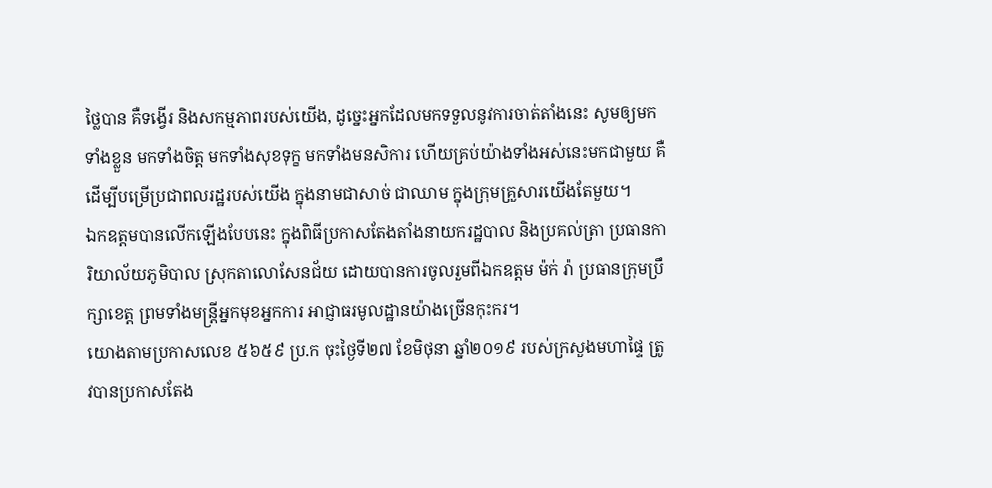ថ្លៃបាន គឺទង្វើរ និងសកម្មភាពរបស់យើង, ដូច្នេះអ្នកដែលមកទទួលនូវការចាត់តាំងនេះ សូមឲ្យមកទាំងខ្លួន មកទាំងចិត្ត មកទាំងសុខទុក្ខ មកទាំងមនសិការ ហើយគ្រប់យ៉ាងទាំងអស់នេះមកជាមួយ គឺដើម្បីបម្រើប្រជាពលរដ្ឋរបស់យើង ក្នុងនាមជាសាច់ ជាឈាម ក្នុងក្រុមគ្រួសារយើងតែមួយ។
ឯកឧត្តមបានលើកឡើងបែបនេះ ក្នុងពិធីប្រកាសតែងតាំងនាយករដ្ឋបាល និងប្រគល់ត្រា ប្រធានការិយាល័យភូមិបាល ស្រុកតាលោសែនជ័យ ដោយបានការចូលរួមពីឯកឧត្តម ម៉ក់ រ៉ា ប្រធានក្រុមប្រឹក្សាខេត្ត ព្រមទាំងមន្ត្រីអ្នកមុខអ្នកការ អាជ្ញាធរមូលដ្ឋានយ៉ាងច្រើនកុះករ។
យោងតាមប្រកាសលេខ ៥៦៥៩ ប្រ.ក ចុះថ្ងៃទី២៧ ខែមិថុនា ឆ្នាំ២០១៩ របស់ក្រសួងមហាផ្ទៃ ត្រូវបានប្រកាសតែង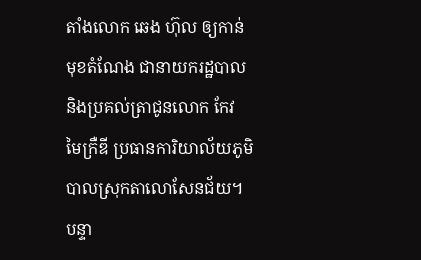តាំងលោក ឆេង ហ៊ុល ឲ្យកាន់មុខតំណែង ជានាយករដ្ឋបាល និងប្រគល់ត្រាជូនលោក កែវ មៃក្រឺឌី ប្រធានការិយាល័យភូមិបាលស្រុកតាលោសែនជ័យ។
បន្ទា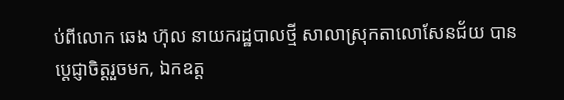ប់ពីលោក ឆេង ហ៊ុល នាយករដ្ឋបាលថ្មី សាលាស្រុកតាលោសែនជ័យ បានប្តេជ្ញាចិត្តរួចមក, ឯកឧត្ត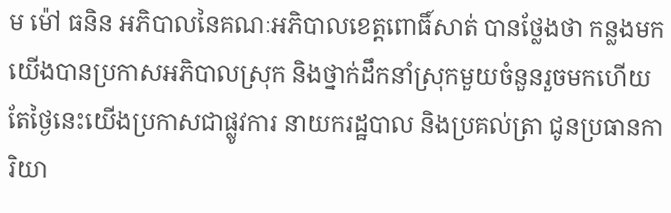ម ម៉ៅ ធនិន អភិបាលនៃគណៈអភិបាលខេត្តពោធិ៍សាត់ បានថ្លែងថា កន្លងមកយើងបានប្រកាសអភិបាលស្រុក និងថ្នាក់ដឹកនាំស្រុកមួយចំនួនរួចមកហើយ តែថ្ងៃនេះយើងប្រកាសជាផ្លូវការ នាយករដ្ឋបាល និងប្រគល់ត្រា ជូនប្រធានការិយា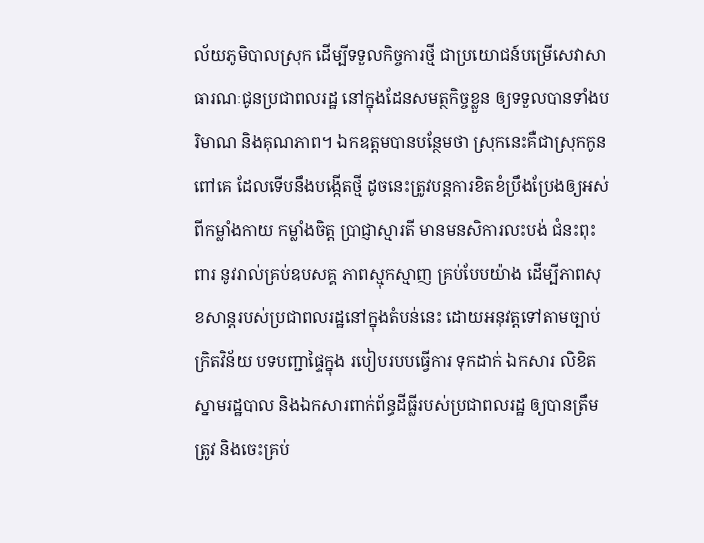ល័យភូមិបាលស្រុក ដើម្បីទទួលកិច្ចការថ្មី ជាប្រយោជន៍បម្រើសេវាសាធារណៈជូនប្រជាពលរដ្ឋ នៅក្នុងដែនសមត្ថកិច្ចខ្លួន ឲ្យទទួលបានទាំងបរិមាណ និងគុណភាព។ ឯកឧត្តមបានបន្ថែមថា ស្រុកនេះគឺជាស្រុកកូនពៅគេ ដែលទើបនឹងបង្កើតថ្មី ដូចនេះត្រូវបន្តការខិតខំប្រឹងប្រែងឲ្យអស់ពីកម្លាំងកាយ កម្លាំងចិត្ត ប្រាជ្ញាស្មារតី មានមនសិការលះបង់ ជំនះពុះពារ នូវរាល់គ្រប់ឧបសគ្គ ភាពស្មុកស្មាញ គ្រប់បែបយ៉ាង ដើម្បីភាពសុខសាន្តរបស់ប្រជាពលរដ្ឋនៅក្នុងតំបន់នេះ ដោយអនុវត្តទៅតាមច្បាប់ក្រិតវិន័យ បទបញ្ជាផ្ទៃក្នុង របៀបរបបធ្វើការ ទុកដាក់ ឯកសារ លិខិតស្នាមរដ្ឋបាល និងឯកសារពាក់ព័ន្ធដីធ្លីរបស់ប្រជាពលរដ្ឋ ឲ្យបានត្រឹមត្រូវ និងចេះគ្រប់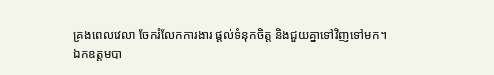គ្រងពេលវេលា ចែករំលែកការងារ ផ្តល់ទំនុកចិត្ត និងជួយគ្នាទៅវិញទៅមក។
ឯកឧត្តមបា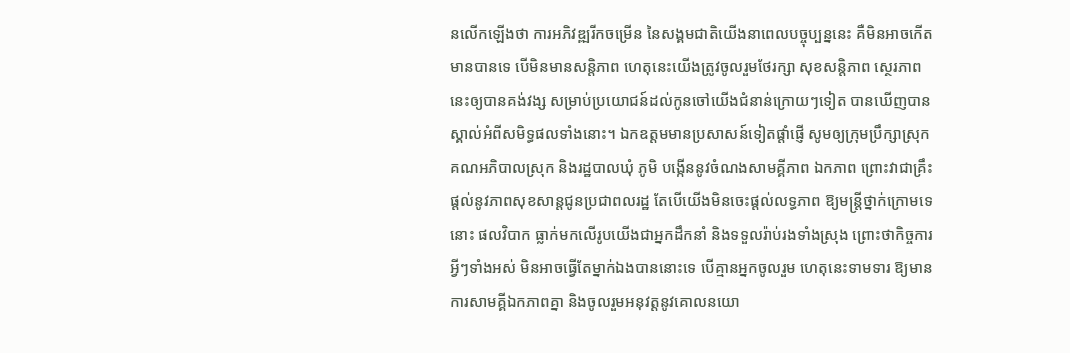នលើកឡើងថា ការអភិវឌ្ឍរីកចម្រើន នៃសង្គមជាតិយើងនាពេលបច្ចុប្បន្ននេះ គឺមិនអាចកើតមានបានទេ បើមិនមានសន្តិភាព ហេតុនេះយើងត្រូវចូលរួមថែរក្សា សុខសន្តិភាព ស្ថេរភាពនេះឲ្យបានគង់វង្ស សម្រាប់ប្រយោជន៍ដល់កូនចៅយើងជំនាន់ក្រោយៗទៀត បានឃើញបានស្គាល់អំពីសមិទ្ធផលទាំងនោះ។ ឯកឧត្តមមានប្រសាសន៍ទៀតផ្តាំផ្ញើ សូមឲ្យក្រុមប្រឹក្សាស្រុក គណអភិបាលស្រុក និងរដ្ឋបាលឃុំ ភូមិ បង្កើននូវចំណងសាមគ្គីភាព ឯកភាព ព្រោះវាជាគ្រឹះផ្តល់នូវភាពសុខសាន្តជូនប្រជាពលរដ្ឋ តែបើយើងមិនចេះផ្តល់លទ្ធភាព ឱ្យមន្ត្រីថ្នាក់ក្រោមទេនោះ ផលវិបាក ធ្លាក់មកលើរូបយើងជាអ្នកដឹកនាំ និងទទួលរ៉ាប់រងទាំងស្រុង ព្រោះថាកិច្ចការអ្វីៗទាំងអស់ មិនអាចធ្វើតែម្នាក់ឯងបាននោះទេ បើគ្មានអ្នកចូលរួម ហេតុនេះទាមទារ ឱ្យមានការសាមគ្គីឯកភាពគ្នា និងចូលរួមអនុវត្តនូវគោលនយោ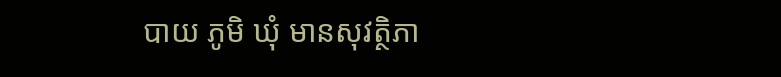បាយ ភូមិ ឃុំ មានសុវត្ថិភា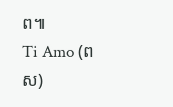ព៕
Ti Amo (ពស)